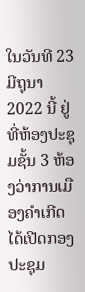ໃນວັນທີ 23 ມີຖຸນາ 2022 ນີ້ ຢູ່ທີ່ຫ້ອງປະຊຸມຊັ້ນ 3 ຫ້ອງວ່າການເມືອງຄໍາເກີດ ໄດ້ເປີດກອງປະຊຸມ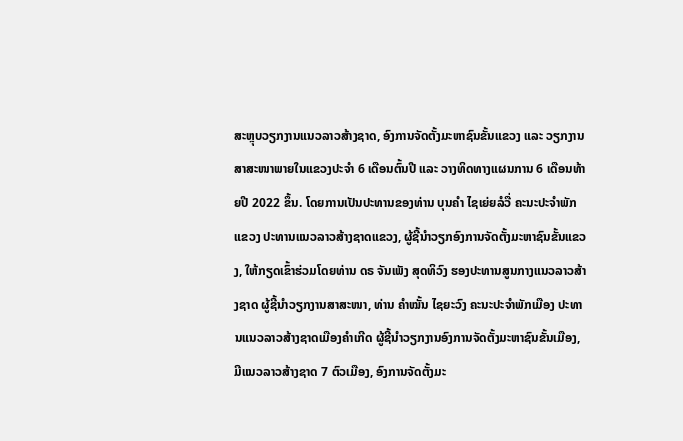ສະຫຼຸບວຽກງານແນວລາວສ້າງຊາດ, ອົງການຈັດຕັ້ງມະຫາຊົນຂັ້ນແຂວງ ແລະ ວຽກງານສາສະໜາພາຍໃນແຂວງປະຈໍາ 6 ເດືອນຕົ້ນປີ ແລະ ວາງທິດທາງແຜນການ 6 ເດືອນທ້າຍປີ 2022 ຂຶ້ນ. ໂດຍການເປັນປະທານຂອງທ່ານ ບຸນຄຳ ໄຊເຍ່ຍລໍວື່ ຄະນະປະຈຳພັກແຂວງ ປະທານແນວລາວສ້າງຊາດແຂວງ, ຜູ້ຊີ້ນຳວຽກອົງການຈັດຕັ້ງມະຫາຊົນຂັ້ນແຂວງ, ໃຫ້ກຽດເຂົ້າຮ່ວມໂດຍທ່ານ ດຣ ຈັນເພັງ ສຸດທິວົງ ຮອງປະທານສູນກາງແນວລາວສ້າງຊາດ ຜູ້ຊີ້ນຳວຽກງານສາສະໜາ, ທ່ານ ຄຳໝັ້ນ ໄຊຍະວົງ ຄະນະປະຈຳພັກເມືອງ ປະທານແນວລາວສ້າງຊາດເມືອງຄຳເກີດ ຜູ້ຊີ້ນຳວຽກງານອົງການຈັດຕັ້ງມະຫາຊົນຂັ້ນເມືອງ, ມີແນວລາວສ້າງຊາດ 7 ຕົວເມືອງ, ອົງການຈັດຕັ້ງມະ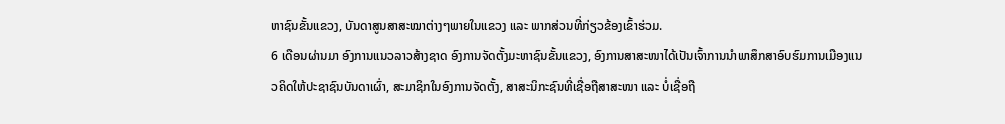ຫາຊົນຂັ້ນແຂວງ, ບັນດາສູນສາສະໝາຕ່າງໆພາຍໃນແຂວງ ແລະ ພາກສ່ວນທີ່ກ່ຽວຂ້ອງເຂົ້າຮ່ວມ.
6 ເດືອນຜ່ານມາ ອົງການແນວລາວສ້າງຊາດ ອົງການຈັດຕັ້ງມະຫາຊົນຂັ້ນແຂວງ, ອົງການສາສະໜາໄດ້ເປັນເຈົ້າການນຳພາສຶກສາອົບຮົມການເມືອງແນວຄິດໃຫ້ປະຊາຊົນບັນດາເຜົ່າ, ສະມາຊິກໃນອົງການຈັດຕັ້ງ, ສາສະນິກະຊົນທີ່ເຊື່ອຖືສາສະໜາ ແລະ ບໍ່ເຊື່ອຖື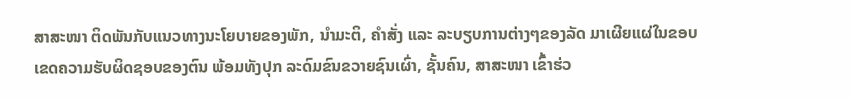ສາສະໜາ ຕິດພັນກັບແນວທາງນະໂຍບາຍຂອງພັກ, ນຳມະຕິ, ຄຳສັ່ງ ແລະ ລະບຽບການຕ່າງໆຂອງລັດ ມາເຜີຍແຜ່ໃນຂອບເຂດຄວາມຮັບຜິດຊອບຂອງຕົນ ພ້ອມທັງປຸກ ລະດົມຂົນຂວາຍຊົນເຜົ່າ, ຊັ້ນຄົນ, ສາສະໜາ ເຂົ້າຮ່ວ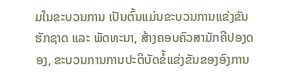ມໃນຂະບວນການ ເປັນຕົ້ນແມ່ນຂະບວນການແຂ່ງຂັນຮັກຊາດ ແລະ ພັດທະນາ, ສ້າງຄອບຄົວສາມັກຄີປອງດອງ, ຂະບວນການການປະຕິບັດຂໍ້ແຂ່ງຂັນຂອງອົງການ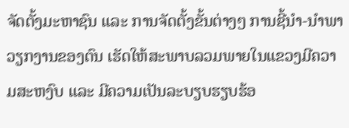ຈັດຕັ້ງມະຫາຊົນ ແລະ ການຈັດຕັ້ງຂັ້ນຕ່າງໆ ການຊີ້ນໍາ-ນຳພາວຽກງານຂອງຕົນ ເຮັດໃຫ້ສະພາບລວມພາຍໃນແຂວງມີຄວາມສະຫງົບ ແລະ ມີຄວາມເປັນລະບຽບຮຽບຮ້ອ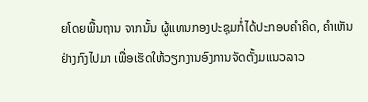ຍໂດຍພື້ນຖານ ຈາກນັ້ນ ຜູ້ແທນກອງປະຊຸມກໍ່ໄດ້ປະກອບຄຳຄິດ, ຄຳເຫັນຢ່າງກົງໄປມາ ເພື່ອເຮັດໃຫ້ວຽກງານອົງການຈັດຕັ້ງມແນວລາວ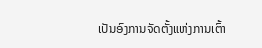ເປັນອົງການຈັດຕັ້ງແຫ່ງການເຕົ້າ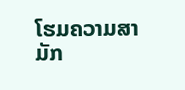ໂຮມຄວາມສາມັກ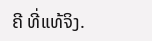ຄີ ທີ່ແທ້ຈິງ.